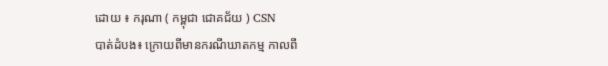ដោយ ៖ ករុណា ( កម្ពុជា ជោគជ័យ ) CSN
បាត់ដំបង៖ ក្រោយពីមានករណីឃាតកម្ម កាលពី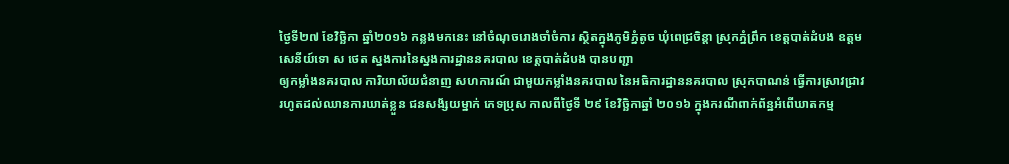ថ្ងៃទី២៧ ខែវិច្ឆិកា ឆ្នាំ២០១៦ កន្លងមកនេះ នៅចំណុចរោងចាំចំការ ស្ថិតក្នុងភូមិភ្នំតូច ឃុំពេជ្រចិន្តា ស្រុកភ្នំព្រឹក ខេត្តបាត់ដំបង ឧត្តមសេនីយ៍ទោ ស ថេត ស្នងការនៃស្នងការដ្ឋាននគរបាល ខេត្តបាត់ដំបង បានបញ្ជា
ឲ្យកម្លាំងនគរបាល ការិយាល័យជំនាញ សហការណ៍ ជាមួយកម្លាំងនគរបាល នៃអធិការដ្ឋាននគរបាល ស្រុកបាណន់ ធ្វើការស្រាវជ្រាវ រហូតដល់ឈានការឃាត់ខ្លួន ជនសង័្សយម្នាក់ ភេទប្រុស កាលពីថ្ងៃទី ២៩ ខែវិច្ឆិកាឆ្នាំ ២០១៦ ក្នុងករណីពាក់ព័ន្ឋអំពើឃាតកម្ម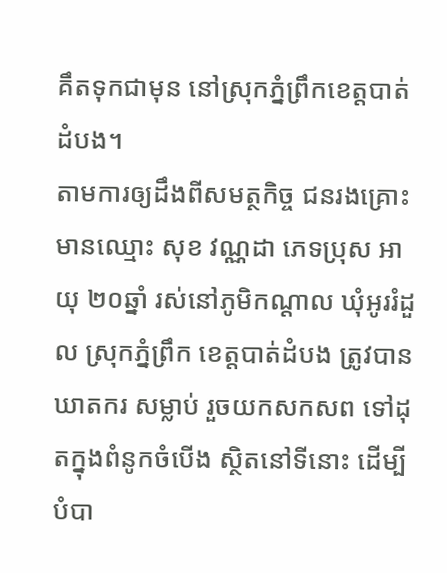គឹតទុកជាមុន នៅស្រុកភ្នំព្រឹកខេត្តបាត់ដំបង។
តាមការឲ្យដឹងពីសមត្ថកិច្ច ជនរងគ្រោះ មានឈ្មោះ សុខ វណ្ណដា ភេទប្រុស អាយុ ២០ឆ្នាំ រស់នៅភូមិកណ្តាល ឃុំអូររំដួល ស្រុកភ្នំព្រឹក ខេត្តបាត់ដំបង ត្រូវបានឃាតករ សម្លាប់ រួចយកសកសព ទៅដុតក្នុងពំនូកចំបើង ស្ថិតនៅទីនោះ ដើម្បីបំបា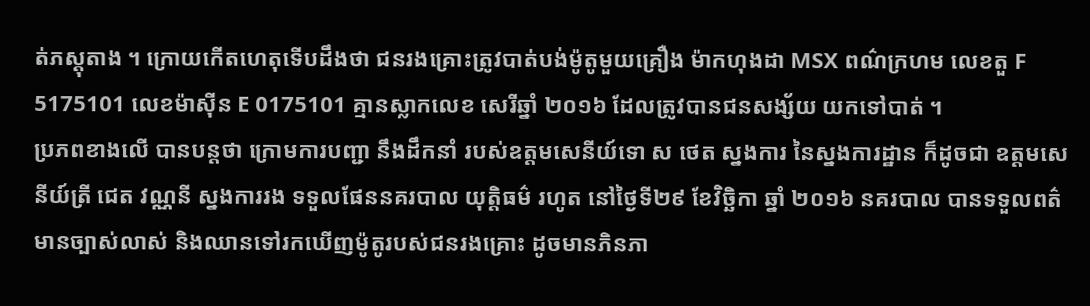ត់ភស្តុតាង ។ ក្រោយកើតហេតុទើបដឹងថា ជនរងគ្រោះត្រូវបាត់បង់ម៉ូតូមួយគ្រឿង ម៉ាកហុងដា MSX ពណ៌ក្រហម លេខតួ F 5175101 លេខម៉ាស៊ីន E 0175101 គ្មានស្លាកលេខ សេរីឆ្នាំ ២០១៦ ដែលត្រូវបានជនសង្ស័យ យកទៅបាត់ ។
ប្រភពខាងលើ បានបន្តថា ក្រោមការបញ្ជា នឹងដឹកនាំ របស់ឧត្តមសេនីយ៍ទោ ស ថេត ស្នងការ នៃស្នងការដ្ឋាន ក៏ដូចជា ឧត្តមសេនីយ៍ត្រី ជេត វណ្ណនី ស្នងការរង ទទួលផែននគរបាល យុត្តិធម៌ រហូត នៅថ្ងៃទី២៩ ខែវិច្ឆិកា ឆ្នាំ ២០១៦ នគរបាល បានទទួលពត៌មានច្បាស់លាស់ និងឈានទៅរកឃើញម៉ូតូរបស់ជនរងគ្រោះ ដូចមានភិនភា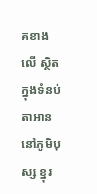គខាងលើ ស្ថិតក្នុងទំនប់តាអាន នៅភូមិបុស្ស ខ្នុរ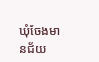ឃុំចែងមានជ័យ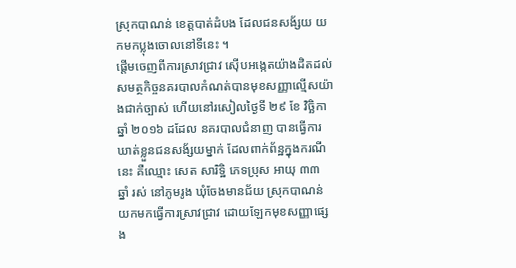ស្រុកបាណន់ ខេត្តបាត់ដំបង ដែលជនសង័្សយ យកមកប្លុងចោលនៅទីនេះ ។
ផ្តើមចេញពីការស្រាវជ្រាវ ស៊ើបអង្កេតយ៉ាងដិតដល់ សមត្ថកិច្ចនគរបាលកំណត់បានមុខសញ្ញាល្មើសយ៉ាងជាក់ច្បាស់ ហើយនៅរសៀលថ្ងៃទី ២៩ ខែ វិច្ឆិកា ឆ្នាំ ២០១៦ ដដែល នគរបាលជំនាញ បានធ្វើការឃាត់ខ្លួនជនសង័្សយម្នាក់ ដែលពាក់ព័ន្ឋក្នុងករណីនេះ គឺឈ្មោះ សេត សារិទ្ឋិ ភេទប្រុស អាយុ ៣៣ ឆ្នាំ រស់ នៅភូមរូង ឃុំចែងមានជ័យ ស្រុកបាណន់ យកមកធ្វើការស្រាវជ្រាវ ដោយឡែកមុខសញ្ញាផ្សេង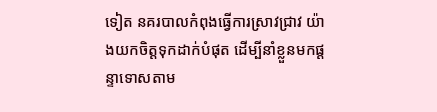ទៀត នគរបាលកំពុងធ្វើការស្រាវជ្រាវ យ៉ាងយកចិត្តទុកដាក់បំផុត ដើម្បីនាំខ្លួនមកផ្តន្ទាទោសតាម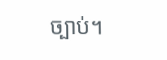ច្បាប់។